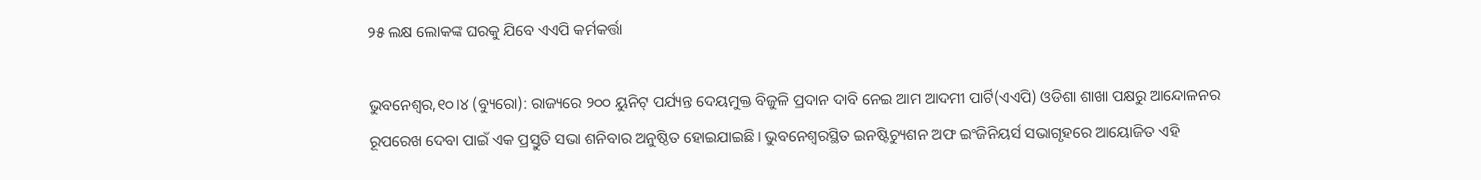୨୫ ଲକ୍ଷ ଲୋକଙ୍କ ଘରକୁ ଯିବେ ଏଏପି କର୍ମକର୍ତ୍ତା

ଭୁବନେଶ୍ୱର,୧୦।୪ (ବ୍ୟୁରୋ): ରାଜ୍ୟରେ ୨୦୦ ୟୁନିଟ୍‌ ପର୍ଯ୍ୟନ୍ତ ଦେୟମୁକ୍ତ ବିଜୁଳି ପ୍ରଦାନ ଦାବି ନେଇ ଆମ ଆଦମୀ ପାର୍ଟି(ଏଏପି) ଓଡିଶା ଶାଖା ପକ୍ଷରୁ ଆନ୍ଦୋଳନର ରୂପରେଖ ଦେବା ପାଇଁ ଏକ ପ୍ରସ୍ତୁତି ସଭା ଶନିବାର ଅନୁଷ୍ଠିତ ହୋଇଯାଇଛି। ଭୁବନେଶ୍ୱରସ୍ଥିତ ଇନଷ୍ଟିଚ୍ୟୁଶନ ଅଫ ଇଂଜିନିୟର୍ସ ସଭାଗୃହରେ ଆୟୋଜିତ ଏହି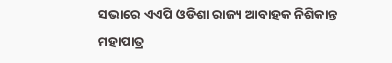ସଭାରେ ଏଏପି ଓଡିଶା ରାଜ୍ୟ ଆବାହକ ନିଶିକାନ୍ତ ମହାପାତ୍ର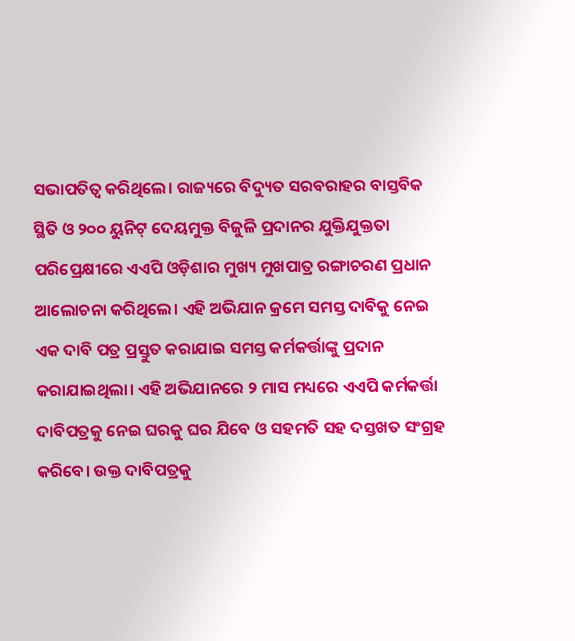ସଭାପତିତ୍ୱ କରିଥିଲେ। ରାଜ୍ୟରେ ବିଦ୍ୟୁତ ସରବରାହର ବାସ୍ତବିକ ସ୍ଥିତି ଓ ୨୦୦ ୟୁନିଟ୍‌ ଦେୟମୁକ୍ତ ବିଜୁଳି ପ୍ରଦାନର ଯୁକ୍ତିଯୁକ୍ତତା ପରିପ୍ରେକ୍ଷୀରେ ଏଏପି ଓଡ଼ିଶାର ମୁଖ୍ୟ ମୁଖପାତ୍ର ରଙ୍ଗାଚରଣ ପ୍ରଧାନ ଆଲୋଚନା କରିଥିଲେ। ଏହି ଅଭିଯାନ କ୍ରମେ ସମସ୍ତ ଦାବିକୁ ନେଇ ଏକ ଦାବି ପତ୍ର ପ୍ରସ୍ତୁତ କରାଯାଇ ସମସ୍ତ କର୍ମକର୍ତ୍ତାଙ୍କୁ ପ୍ରଦାନ କରାଯାଇଥିଲା। ଏହି ଅଭିଯାନରେ ୨ ମାସ ମଧ୍ୟରେ ଏଏପି କର୍ମକର୍ତ୍ତା ଦାବିପତ୍ରକୁ ନେଇ ଘରକୁ ଘର ଯିବେ ଓ ସହମତି ସହ ଦସ୍ତଖତ ସଂଗ୍ରହ କରିବେ। ଉକ୍ତ ଦାବିପତ୍ରକୁ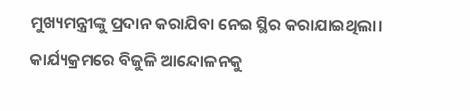ମୁଖ୍ୟମନ୍ତ୍ରୀଙ୍କୁ ପ୍ରଦାନ କରାଯିବା ନେଇ ସ୍ଥିର କରାଯାଇଥିଲା। କାର୍ଯ୍ୟକ୍ରମରେ ବିଜୁଳି ଆନ୍ଦୋଳନକୁ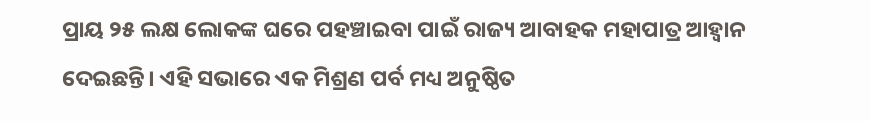ପ୍ରାୟ ୨୫ ଲକ୍ଷ ଲୋକଙ୍କ ଘରେ ପହଞ୍ଚାଇବା ପାଇଁ ରାଜ୍ୟ ଆବାହକ ମହାପାତ୍ର ଆହ୍ବାନ ଦେଇଛନ୍ତି। ଏହି ସଭାରେ ଏକ ମିଶ୍ରଣ ପର୍ବ ମଧ୍ୟ ଅନୁଷ୍ଠିତ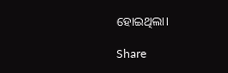ହୋଇଥିଲା।

Share